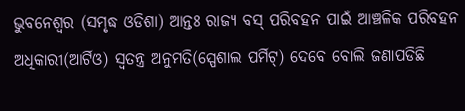ଭୁବନେଶ୍ୱର (ସମୃଦ୍ଧ ଓଡିଶା) ଆନ୍ତଃ ରାଜ୍ୟ ବସ୍ ପରିବହନ ପାଇଁ ଆଞ୍ଚଳିକ ପରିବହନ ଅଧିକାରୀ(ଆର୍ଟିଓ) ସ୍ୱତନ୍ତ୍ର ଅନୁମତି(ସ୍ପେଶାଲ ପର୍ମିଟ୍) ଦେବେ ବୋଲି ଜଣାପଡିଛି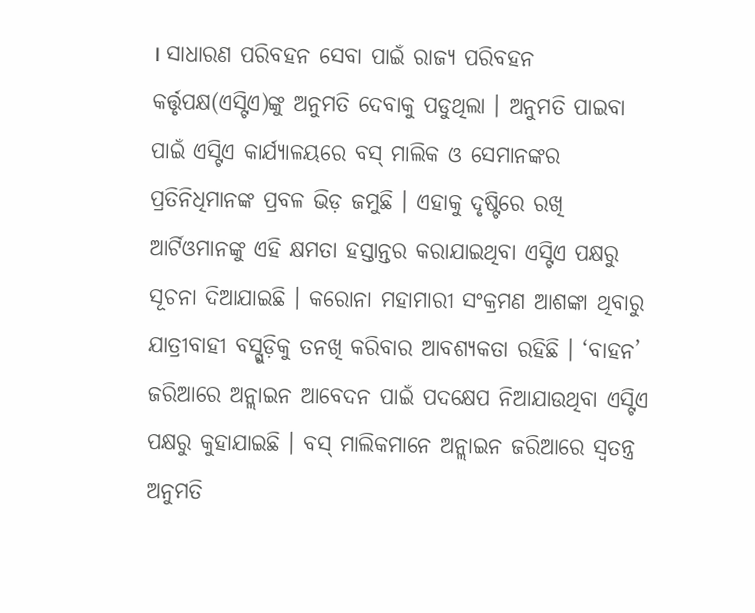। ସାଧାରଣ ପରିବହନ ସେବା ପାଇଁ ରାଜ୍ୟ ପରିବହନ କର୍ତ୍ତୃପକ୍ଷ(ଏସ୍ଟିଏ)ଙ୍କୁ ଅନୁମତି ଦେବାକୁ ପଡୁଥିଲା । ଅନୁମତି ପାଇବା ପାଇଁ ଏସ୍ଟିଏ କାର୍ଯ୍ୟାଳୟରେ ବସ୍ ମାଲିକ ଓ ସେମାନଙ୍କର ପ୍ରତିନିଧିମାନଙ୍କ ପ୍ରବଳ ଭିଡ଼ ଜମୁଛି । ଏହାକୁ ଦୃଷ୍ଟିରେ ରଖି ଆର୍ଟିଓମାନଙ୍କୁ ଏହି କ୍ଷମତା ହସ୍ତାନ୍ତର କରାଯାଇଥିବା ଏସ୍ଟିଏ ପକ୍ଷରୁ ସୂଚନା ଦିଆଯାଇଛି । କରୋନା ମହାମାରୀ ସଂକ୍ରମଣ ଆଶଙ୍କା ଥିବାରୁ ଯାତ୍ରୀବାହୀ ବସ୍ଗୁଡ଼ିକୁ ତନଖି କରିବାର ଆବଶ୍ୟକତା ରହିଛି । ‘ବାହନ’ ଜରିଆରେ ଅନ୍ଲାଇନ ଆବେଦନ ପାଇଁ ପଦକ୍ଷେପ ନିଆଯାଉଥିବା ଏସ୍ଟିଏ ପକ୍ଷରୁ କୁହାଯାଇଛି । ବସ୍ ମାଲିକମାନେ ଅନ୍ଲାଇନ ଜରିଆରେ ସ୍ୱତନ୍ତ୍ର ଅନୁମତି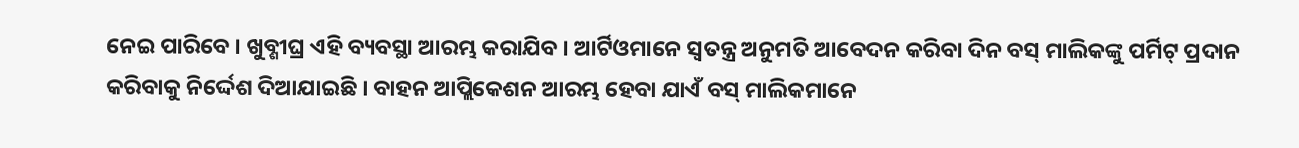ନେଇ ପାରିବେ । ଖୁବ୍ଶୀଘ୍ର ଏହି ବ୍ୟବସ୍ଥା ଆରମ୍ଭ କରାଯିବ । ଆର୍ଟିଓମାନେ ସ୍ୱତନ୍ତ୍ର ଅନୁମତି ଆବେଦନ କରିବା ଦିନ ବସ୍ ମାଲିକଙ୍କୁ ପର୍ମିଟ୍ ପ୍ରଦାନ କରିବାକୁ ନିର୍ଦ୍ଦେଶ ଦିଆଯାଇଛି । ବାହନ ଆପ୍ଲିକେଶନ ଆରମ୍ଭ ହେବା ଯାଏଁ ବସ୍ ମାଲିକମାନେ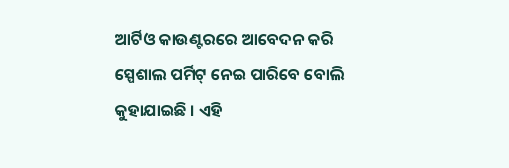ଆର୍ଟିଓ କାଉଣ୍ଟରରେ ଆବେଦନ କରି ସ୍ପେଶାଲ ପର୍ମିଟ୍ ନେଇ ପାରିବେ ବୋଲି କୁହାଯାଇଛି । ଏହି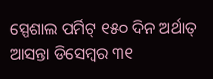ସ୍ପେଶାଲ ପର୍ମିଟ୍ ୧୫୦ ଦିନ ଅର୍ଥାତ୍ ଆସନ୍ତା ଡିସେମ୍ବର ୩୧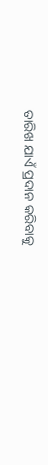ତାରିଖ ଯାଏଁ ପ୍ରଦାନ କରିବାକୁ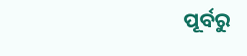ପୂର୍ବରୁ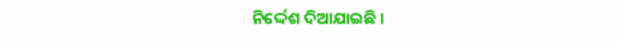ନିର୍ଦ୍ଦେଶ ଦିଆଯାଇଛି ।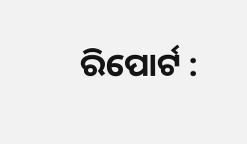ରିପୋର୍ଟ :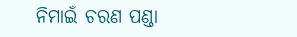ନିମାଇଁ ଚରଣ ପଣ୍ଡା